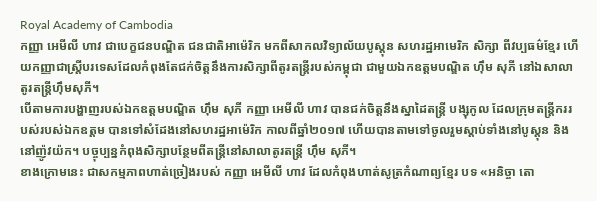Royal Academy of Cambodia
កញ្ញា អេមីលី ហាវ ជាបេក្ខជនបណ្ឌិត ជនជាតិអាម៉េរិក មកពីសាកលវិទ្យាល័យបូស្តុន សហរដ្ឋអាមេរិក សិក្សា ពីវប្បធម៌ខ្មែរ ហើយកញ្ញាជាស្រ្តីបរទេសដែលកំពុងតែជក់ចិត្តនឹងការសិក្សាពីតូរតន្ត្រីរបស់កម្ពុជា ជាមួយឯកឧត្តមបណ្ឌិត ហ៊ឹម សុភី នៅឯសាលាតូរតន្ត្រីហ៊ឹមសុភី។
បើតាមការបង្ហាញរបស់ឯកឧត្តមបណ្ឌិត ហ៊ឹម សុភី កញ្ញា អេមីលី ហាវ បានជក់ចិត្តនឹងស្នាដៃតន្ត្រី បង្សុកូល ដែលក្រុមតន្ត្រីកររបស់របស់ឯកឧត្តម បានទៅសំដែងនៅសហរដ្ឋអាម៉េរិក កាលពីឆ្នាំ២០១៧ ហើយបានតាមទៅចូលរួមស្តាប់ទាំងនៅបូស្តុន និងនៅញ៉ូវយ៉ក។ បច្ចុប្បន្នកំពុងសិក្សាបន្ថែមពីតន្ត្រីនៅសាលាតូរតន្ត្រី ហ៊ឹម សុភី។
ខាងក្រោមនេះ ជាសកម្មភាពហាត់ច្រៀងរបស់ កញ្ញា អេមីលី ហាវ ដែលកំពុងហាត់សូត្រកំណាព្យខ្មែរ បទ «អនិច្ចា តោ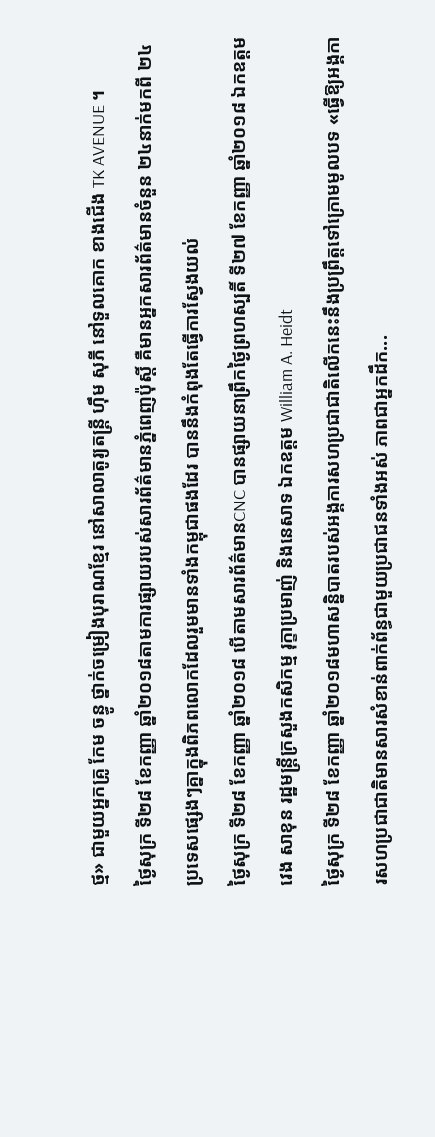ថ្ម» ជាមួយអ្នកគ្រូ កែម ចន្ធូ ថ្នាក់ចម្រៀងបុរាណខ្មែរ នៅសាលាតូរ្យតន្រ្តី ហុឹម សុភី នៅទួលគោក ខាងជើង TK AVENUE ។
ថ្ងៃសុក្រ ទី២៨ ខែកញ្ញា ឆ្នាំ២០១៨តាមការផ្សាយរបស់សារព័ត៌មានភ្នំពេញប៉ុស្តិ៍ គឺមានអ្នកសារព័ត៌មានចំនួន ២៤នាក់មកពី ២៤ប្រទេសផ្សេងៗគ្នាក្នុងពិភពលោកដែលរួមមានទាំងកម្ពុជាផងដែរ បាននឹងកំពុងតែធ្វើការស្វែងយល់
ថ្ងៃសុក្រ ទី២៨ ខែកញ្ញា ឆ្នាំ២០១៨ បើតាមសារព័ត៌មានCNC បានផ្សាយនាព្រឹកថ្ងៃព្រហស្បតិ៍ ទី២៧ ខែកញ្ញា ឆ្នាំ២០១៨ ឯកឧត្តមវេង សាខុន រដ្ឋមន្រ្តីក្រសួងកសិកម្ម រុក្ខាប្រមាញ់ និងនេសាទ ឯកឧត្តម William A. Heidt
ថ្ងៃសុក្រ ទី២៨ ខែកញ្ញា ឆ្នាំ២០១៨មហាសន្និបាតរបស់អង្គការសហប្រជាជាតិលើកនេះនឹងប្រព្រឹត្តទៅក្រោមមូលបទ «ធ្វើឱ្យអង្គការសហប្រជាជាតិមានសារសំខាន់ពាក់ព័ន្ធជាមួយប្រជាជនទាំងអស់ ភាពជាអ្នកដឹក...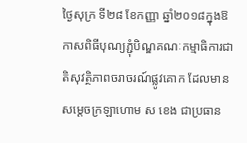ថ្ងៃសុក្រ ទី២៨ ខែកញ្ញា ឆ្នាំ២០១៨ក្នុងឱកាសពិធីបុណ្យភ្ជុំបិណ្ឌគណៈកម្មាធិការជាតិសុវត្ថិភាពចរាចរណ៍ផ្លូវគោក ដែលមានសម្តេចក្រឡាហោម ស ខេង ជាប្រធាន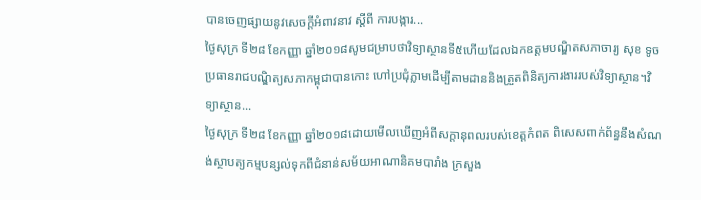បានចេញផ្សាយនូវសេចក្តីអំពាវនាវ ស្តីពី ការបង្ការ...
ថ្ងៃសុក្រ ទី២៨ ខែកញ្ញា ឆ្នាំ២០១៨សូមជម្រាបថាវិទ្យាស្ថានទី៥ហើយដែលឯកឧត្ដមបណ្ឌិតសភាចារ្យ សុខ ទូច ប្រធានរាជបណ្ឌិត្យសភាកម្ពុជាបានកោះ ហៅប្រជុំភ្លាមដើម្បីតាមដាននិងត្រួតពិនិត្យការងាររបស់វិទ្យាស្ថាន។វិទ្យាស្ថាន...
ថ្ងៃសុក្រ ទី២៨ ខែកញ្ញា ឆ្នាំ២០១៨ដោយមើលឃើញអំពីសក្តានុពលរបស់ខេត្តកំពត ពិសេសពាក់ព័ន្ធនឹងសំណង់ស្ថាបត្យកម្មបន្សល់ទុកពីជំនាន់សម័យអាណានិគមបារាំង ក្រសួង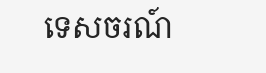ទេសចរណ៍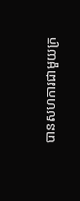បានសហការជាមួយក្រ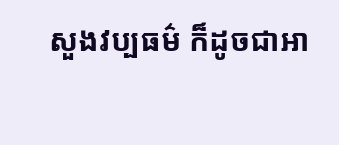សួងវប្បធម៌ ក៏ដូចជាអា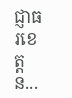ជ្ញាធរខេត្ត ន...